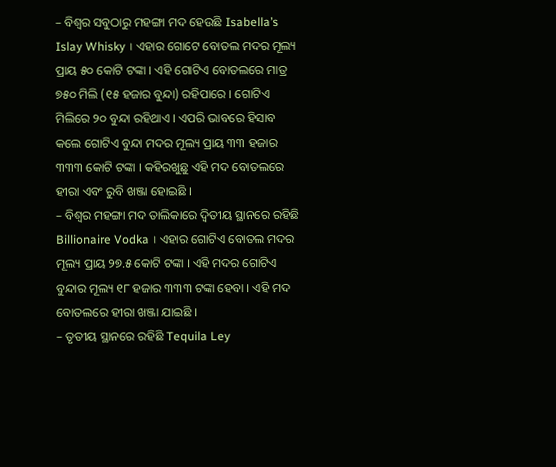– ବିଶ୍ୱର ସବୁଠାରୁ ମହଙ୍ଗା ମଦ ହେଉଛି Isabella’s Islay Whisky । ଏହାର ଗୋଟେ ବୋତଲ ମଦର ମୂଲ୍ୟ ପ୍ରାୟ ୫୦ କୋଟି ଟଙ୍କା । ଏହି ଗୋଟିଏ ବୋତଲରେ ମାତ୍ର ୭୫୦ ମିଲି (୧୫ ହଜାର ବୁନ୍ଦା) ରହିପାରେ । ଗୋଟିଏ ମିଲିରେ ୨୦ ବୁନ୍ଦା ରହିଥାଏ । ଏପରି ଭାବରେ ହିସାବ କଲେ ଗୋଟିଏ ବୁନ୍ଦା ମଦର ମୂଲ୍ୟ ପ୍ରାୟ ୩୩ ହଜାର ୩୩୩ କୋଟି ଟଙ୍କା । କହିରଖୁଛୁ ଏହି ମଦ ବୋତଲରେ ହୀରା ଏବଂ ରୁବି ଖଞ୍ଜା ହୋଇଛି ।
– ବିଶ୍ୱର ମହଙ୍ଗା ମଦ ତାଲିକାରେ ଦ୍ୱିତୀୟ ସ୍ଥାନରେ ରହିଛି Billionaire Vodka । ଏହାର ଗୋଟିଏ ବୋତଲ ମଦର ମୂଲ୍ୟ ପ୍ରାୟ ୨୭.୫ କୋଟି ଟଙ୍କା । ଏହି ମଦର ଗୋଟିଏ ବୁନ୍ଦାର ମୂଲ୍ୟ ୧୮ ହଜାର ୩୩୩ ଟଙ୍କା ହେବା । ଏହି ମଦ ବୋତଲରେ ହୀରା ଖଞ୍ଜା ଯାଇଛି ।
– ତୃତୀୟ ସ୍ଥାନରେ ରହିଛି Tequila Ley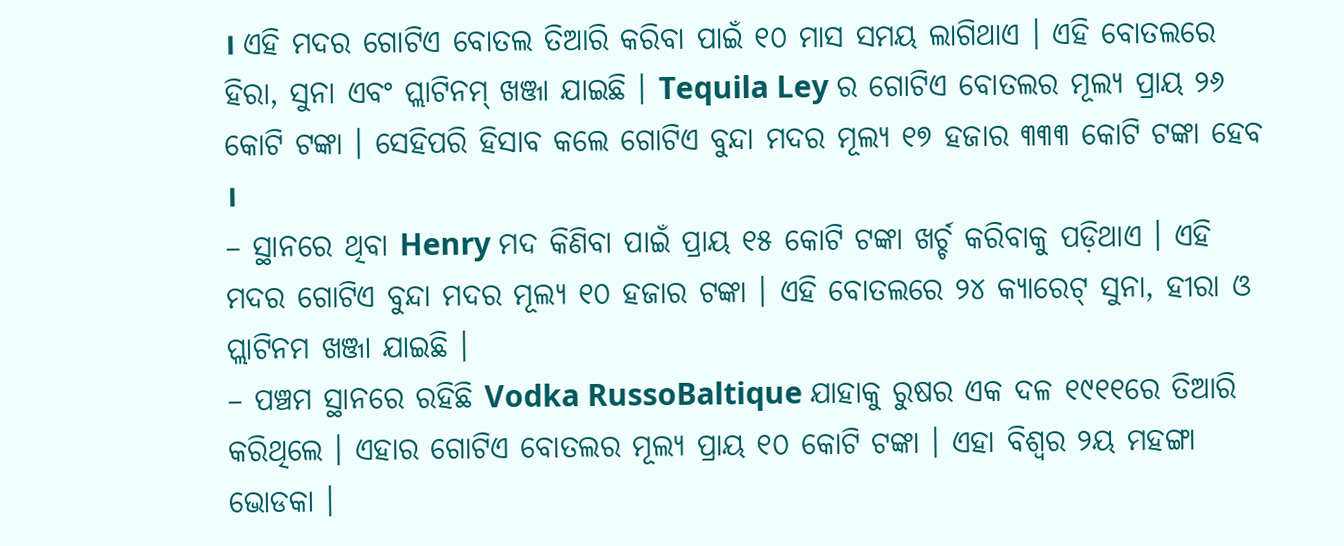। ଏହି ମଦର ଗୋଟିଏ ବୋତଲ ତିଆରି କରିବା ପାଇଁ ୧୦ ମାସ ସମୟ ଲାଗିଥାଏ । ଏହି ବୋତଲରେ ହିରା, ସୁନା ଏବଂ ପ୍ଲାଟିନମ୍ ଖଞ୍ଜା ଯାଇଛି । Tequila Ley ର ଗୋଟିଏ ବୋତଲର ମୂଲ୍ୟ ପ୍ରାୟ ୨୬ କୋଟି ଟଙ୍କା । ସେହିପରି ହିସାବ କଲେ ଗୋଟିଏ ବୁନ୍ଦା ମଦର ମୂଲ୍ୟ ୧୭ ହଜାର ୩୩୩ କୋଟି ଟଙ୍କା ହେବ ।
– ସ୍ଥାନରେ ଥିବା Henry ମଦ କିଣିବା ପାଇଁ ପ୍ରାୟ ୧୫ କୋଟି ଟଙ୍କା ଖର୍ଚ୍ଚ କରିବାକୁ ପଡ଼ିଥାଏ । ଏହି ମଦର ଗୋଟିଏ ବୁନ୍ଦା ମଦର ମୂଲ୍ୟ ୧୦ ହଜାର ଟଙ୍କା । ଏହି ବୋତଲରେ ୨୪ କ୍ୟାରେଟ୍ ସୁନା, ହୀରା ଓ ପ୍ଲାଟିନମ ଖଞ୍ଜା ଯାଇଛି ।
– ପଞ୍ଚମ ସ୍ଥାନରେ ରହିଛି Vodka RussoBaltique ଯାହାକୁ ରୁଷର ଏକ ଦଳ ୧୯୧୧ରେ ତିଆରି କରିଥିଲେ । ଏହାର ଗୋଟିଏ ବୋତଲର ମୂଲ୍ୟ ପ୍ରାୟ ୧୦ କୋଟି ଟଙ୍କା । ଏହା ବିଶ୍ୱର ୨ୟ ମହଙ୍ଗା ଭୋଡକା ।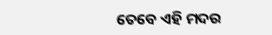ତେବେ ଏହି ମଦର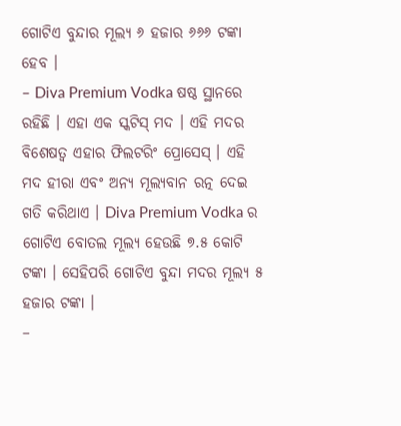ଗୋଟିଏ ବୁନ୍ଦାର ମୂଲ୍ୟ ୬ ହଜାର ୬୬୬ ଟଙ୍କା ହେବ ।
– Diva Premium Vodka ଷଷ୍ଠ ସ୍ଥାନରେ ରହିଛି । ଏହା ଏକ ସ୍କଟିସ୍ ମଦ । ଏହି ମଦର ବିଶେଷତ୍ୱ ଏହାର ଫିଲଟରିଂ ପ୍ରୋସେସ୍ । ଏହି ମଦ ହୀରା ଏବଂ ଅନ୍ୟ ମୂଲ୍ୟବାନ ରତ୍ନ ଦେଇ ଗତି କରିଥାଏ । Diva Premium Vodka ର ଗୋଟିଏ ବୋତଲ ମୂଲ୍ୟ ହେଉଛି ୭.୫ କୋଟି ଟଙ୍କା । ସେହିପରି ଗୋଟିଏ ବୁନ୍ଦା ମଦର ମୂଲ୍ୟ ୫ ହଜାର ଟଙ୍କା ।
–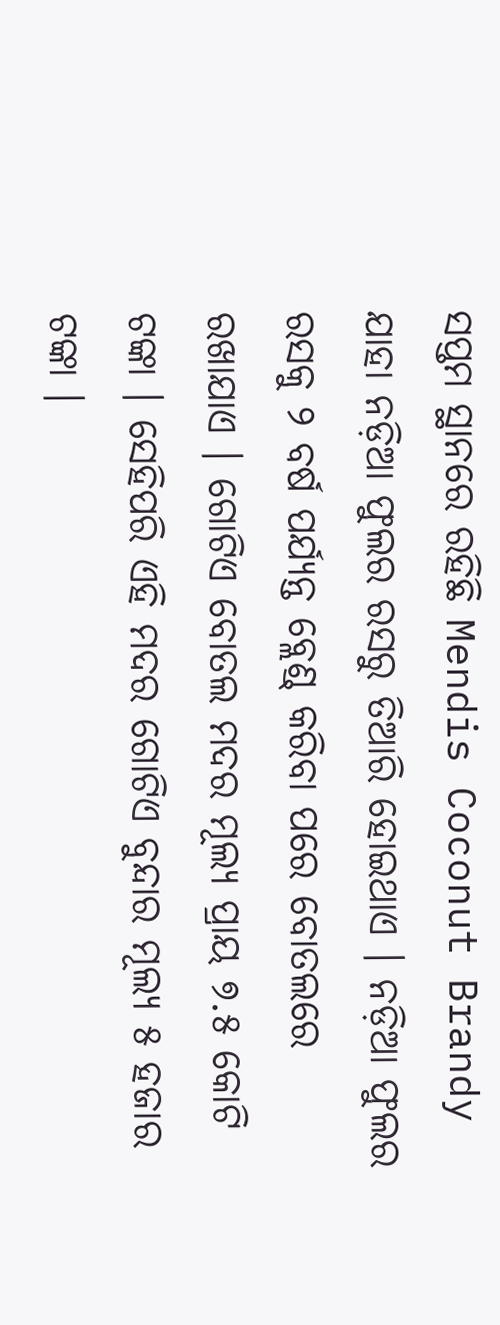ସପ୍ତମ ସ୍ଥାନରେ ରହିଛି Mendis Coconut Brandy ଯାହା ନଡ଼ିଆ ଫୁଲର ରସରୁ ତିଆରି ହୋଇଥାଏ । ନଡ଼ିଆ ଫୁଲର ରସକୁ ୨ ବର୍ଷ ପର୍ଯ୍ୟନ୍ତ ବ୍ଲେଣ୍ଡ୍ କରିବା ପରେ ବୋତଲରେ ରଖାଯାଏ । ଗୋଟିଏ ବୋତଲ ମଦର ମୂଲ୍ୟ ପ୍ରାୟ ୭.୫ କୋଟି ଟଙ୍କା । ସେହିପରି ଏହି ମଦର ଗୋଟିଏ ବୁନ୍ଦାର ମୂଲ୍ୟ ୫ ହଜାର ଟଙ୍କା ।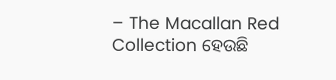– The Macallan Red Collection ହେଉଛି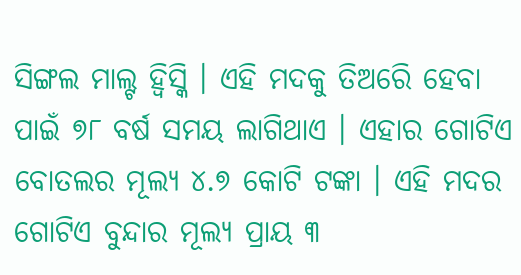ସିଙ୍ଗଲ ମାଲ୍ଟ ହ୍ୱିସ୍କି । ଏହି ମଦକୁ ତିଅରେି ହେବା ପାଇଁ ୭୮ ବର୍ଷ ସମୟ ଲାଗିଥାଏ । ଏହାର ଗୋଟିଏ ବୋତଲର ମୂଲ୍ୟ ୪.୭ କୋଟି ଟଙ୍କା । ଏହି ମଦର ଗୋଟିଏ ବୁନ୍ଦାର ମୂଲ୍ୟ ପ୍ରାୟ ୩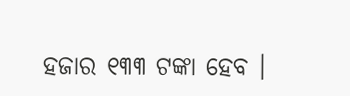ହଜାର ୧୩୩ ଟଙ୍କା ହେବ ।